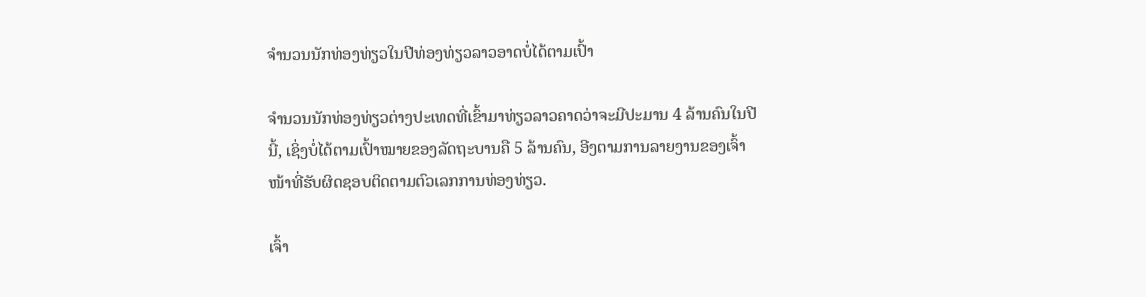ຈຳນວນນັກທ່ອງທ່ຽວໃນປີທ່ອງທ່ຽວລາວອາດບໍ່ໄດ້ຕາມເປົ້າ

ຈຳນວນນັກທ່ອງທ່ຽວຕ່າງປະເທດທີ່ເຂົ້າມາທ່ຽວລາວຄາດວ່າຈະມີປະມານ 4 ລ້ານຄົນໃນປີນີ້, ເຊິ່ງບໍ່ໄດ້ຕາມເປົ້າໝາຍຂອງລັດຖະບານຄື 5 ລ້ານຄົນ, ອີງຕາມການລາຍງານຂອງເຈົ້າໜ້າທີ່ຮັບຜິດຊອບຕິດຕາມຕົວເລກການທ່ອງທ່ຽວ.

ເຈົ້າ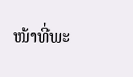ໜ້າທີ່ພະ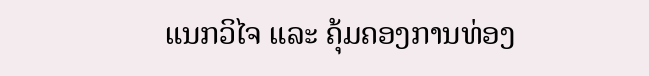ແນກວິໄຈ ແລະ ຄຸ້ມຄອງການທ່ອງ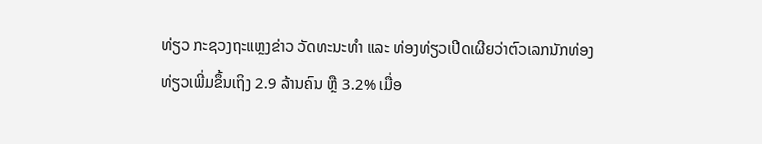ທ່ຽວ ກະຊວງຖະແຫຼງຂ່າວ ວັດທະນະທຳ ແລະ ທ່ອງທ່ຽວເປີດເຜີຍວ່າຕົວເລກນັກທ່ອງທ່ຽວເພີ່ມຂຶ້ນເຖິງ 2.9 ລ້ານຄົນ ຫຼື 3.2% ເມື່ອ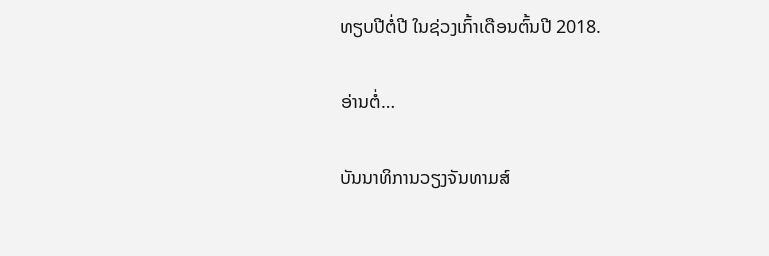ທຽບປີຕໍ່ປີ ໃນຊ່ວງເກົ້າເດືອນຕົ້ນປີ 2018.

ອ່ານຕໍ່…

ບັນນາທິການວຽງຈັນທາມສ໌